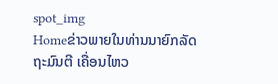spot_img
Homeຂ່າວພາຍໃນທ່ານນາຍົກລັດຖະມົນຕີ ເຄື່ອນໄຫວ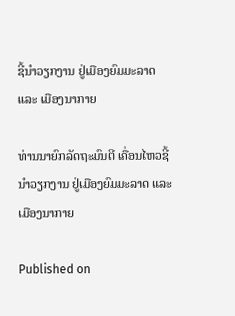ຊີ້ນຳວຽກງານ ຢູ່ເມືອງຍົມມະລາດ ແລະ ເມືອງນາກາຍ

ທ່ານນາຍົກລັດຖະມົນຕີ ເຄື່ອນໄຫວຊີ້ນຳວຽກງານ ຢູ່ເມືອງຍົມມະລາດ ແລະ ເມືອງນາກາຍ

Published on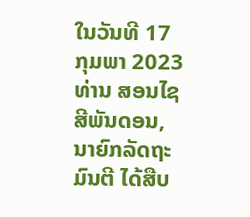ໃນວັນທີ 17 ກຸມພາ 2023 ທ່ານ ສອນໄຊ ສີພັນດອນ, ນາຍົກລັດຖະມົນຕີ ໄດ້ສືບ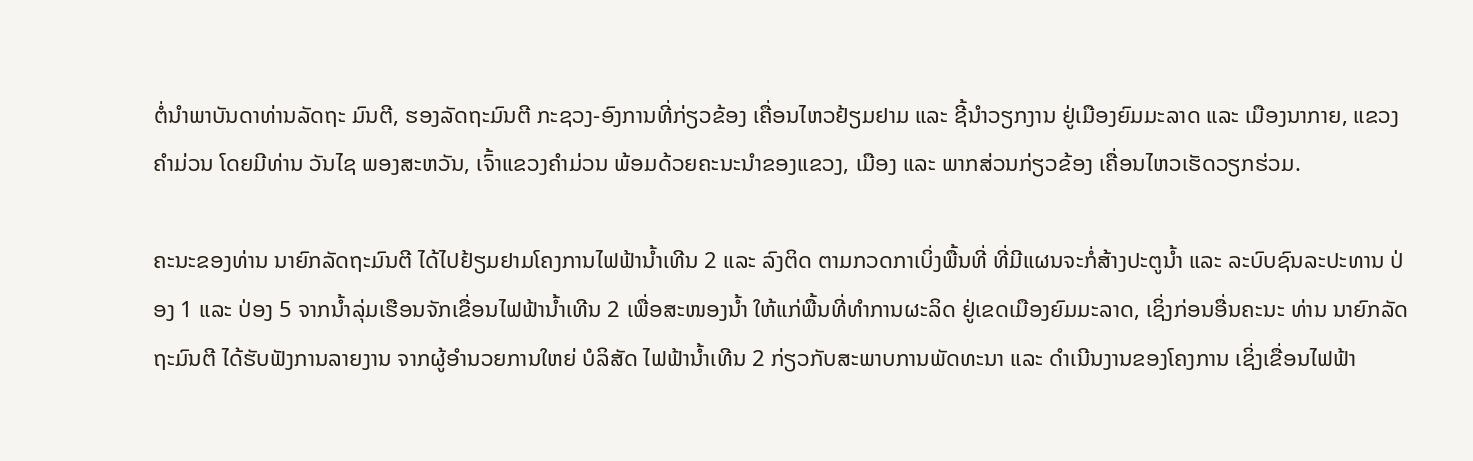ຕໍ່ນຳພາບັນດາທ່ານລັດຖະ ມົນຕີ, ຮອງລັດຖະມົນຕີ ກະຊວງ-ອົງການທີ່ກ່ຽວຂ້ອງ ເຄື່ອນໄຫວຢ້ຽມຢາມ ແລະ ຊີ້ນຳວຽກງານ ຢູ່ເມືອງຍົມມະລາດ ແລະ ເມືອງນາກາຍ, ແຂວງຄຳມ່ວນ ໂດຍມີທ່ານ ວັນໄຊ ພອງສະຫວັນ, ເຈົ້າແຂວງຄຳມ່ວນ ພ້ອມດ້ວຍຄະນະນຳຂອງແຂວງ, ເມືອງ ແລະ ພາກສ່ວນກ່ຽວຂ້ອງ ເຄື່ອນໄຫວເຮັດວຽກຮ່ວມ.

ຄະນະຂອງທ່ານ ນາຍົກລັດຖະມົນຕີ ໄດ້ໄປຢ້ຽມຢາມໂຄງການໄຟຟ້ານໍ້າເທີນ 2 ແລະ ລົງຕິດ ຕາມກວດກາເບິ່ງພື້ນທີ່ ທີ່ມີແຜນຈະກໍ່ສ້າງປະຕູນໍ້າ ແລະ ລະບົບຊົນລະປະທານ ປ່ອງ 1 ແລະ ປ່ອງ 5 ຈາກນໍ້າລຸ່ມເຮືອນຈັກເຂື່ອນໄຟຟ້ານໍ້າເທີນ 2 ເພື່ອສະໜອງນໍ້າ ໃຫ້ແກ່ພື້ນທີ່ທຳການຜະລິດ ຢູ່ເຂດເມືອງຍົມມະລາດ, ເຊິ່ງກ່ອນອື່ນຄະນະ ທ່ານ ນາຍົກລັດຖະມົນຕີ ໄດ້ຮັບຟັງການລາຍງານ ຈາກຜູ້ອຳນວຍການໃຫຍ່ ບໍລິສັດ ໄຟຟ້ານໍ້າເທີນ 2 ກ່ຽວກັບສະພາບການພັດທະນາ ແລະ ດຳເນີນງານຂອງໂຄງການ ເຊິ່ງເຂື່ອນໄຟຟ້າ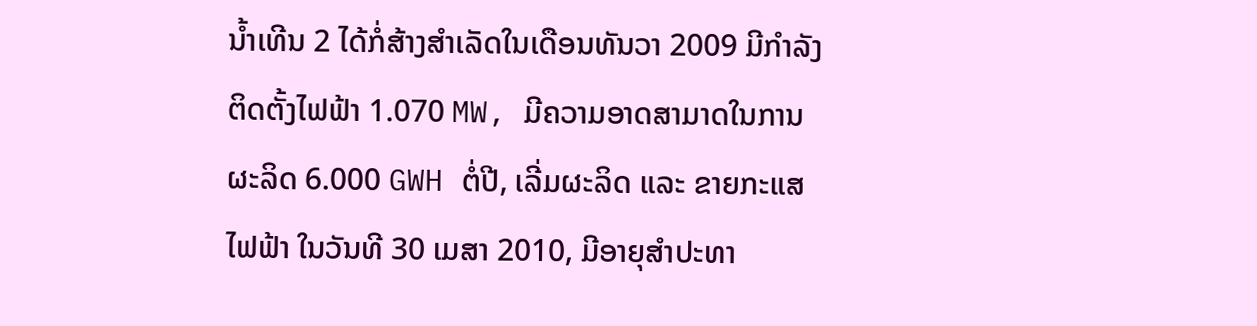ນ້ຳເທີນ 2 ໄດ້ກໍ່ສ້າງສຳເລັດໃນເດືອນທັນວາ 2009 ມີກຳລັງຕິດຕັ້ງໄຟຟ້າ 1.070 MW, ມີຄວາມອາດສາມາດໃນການຜະລິດ 6.000 GWH ຕໍ່ປີ, ເລີ່ມຜະລິດ ແລະ ຂາຍກະແສໄຟຟ້າ ໃນວັນທີ 30 ເມສາ 2010, ມີອາຍຸສໍາປະທາ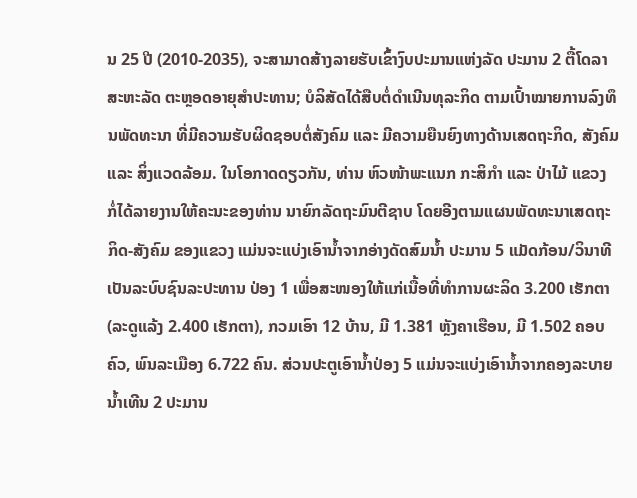ນ 25 ປີ (2010-2035), ຈະສາມາດສ້າງລາຍຮັບເຂົ້າງົບປະມານແຫ່ງລັດ ປະມານ 2 ຕື້ໂດລາສະຫະລັດ ຕະຫຼອດອາຍຸສຳປະທານ; ບໍລິສັດໄດ້ສືບຕໍ່ດຳເນີນທຸລະກິດ ຕາມເປົ້າໝາຍການລົງທຶນພັດທະນາ ທີ່ມີຄວາມຮັບຜິດຊອບຕໍ່ສັງຄົມ ແລະ ມີຄວາມຍືນຍົງທາງດ້ານເສດຖະກິດ, ສັງຄົມ ແລະ ສິ່ງແວດລ້ອມ. ໃນໂອກາດດຽວກັນ, ທ່ານ ຫົວໜ້າພະແນກ ກະສິກໍາ ແລະ ປ່າໄມ້ ແຂວງ ກໍ່ໄດ້ລາຍງານໃຫ້ຄະນະຂອງທ່ານ ນາຍົກລັດຖະມົນຕີຊາບ ໂດຍອີງຕາມແຜນພັດທະນາເສດຖະກິດ-ສັງຄົມ ຂອງແຂວງ ແມ່ນຈະແບ່ງເອົານໍ້າຈາກອ່າງດັດສົມນໍ້າ ປະມານ 5 ແມັດກ້ອນ/ວິນາທີ ເປັນລະບົບຊົນລະປະທານ ປ່ອງ 1 ເພື່ອສະໜອງໃຫ້ແກ່ເນື້ອທີ່ທຳການຜະລິດ 3.200 ເຮັກຕາ (ລະດູແລ້ງ 2.400 ເຮັກຕາ), ກວມເອົາ 12 ບ້ານ, ມີ 1.381 ຫຼັງຄາເຮືອນ, ມີ 1.502 ຄອບຄົວ, ພົນລະເມືອງ 6.722 ຄົນ. ສ່ວນປະຕູເອົານໍ້າປ່ອງ 5 ແມ່ນຈະແບ່ງເອົານໍ້າຈາກຄອງລະບາຍນໍ້າເທີນ 2 ປະມານ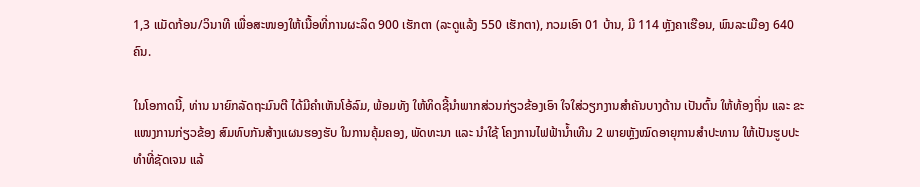1,3 ແມັດກ້ອນ/ວິນາທີ ເພື່ອສະໜອງໃຫ້ເນື້ອທີ່ການຜະລິດ 900 ເຮັກຕາ (ລະດູແລ້ງ 550 ເຮັກຕາ), ກວມເອົາ 01 ບ້ານ, ມີ 114 ຫຼັງຄາເຮືອນ, ພົນລະເມືອງ 640 ຄົນ.

ໃນໂອກາດນີ້, ທ່ານ ນາຍົກລັດຖະມົນຕີ ໄດ້ມີຄຳເຫັນໂອ້ລົມ, ພ້ອມທັງ ໃຫ້ທິດຊີ້ນຳພາກສ່ວນກ່ຽວຂ້ອງເອົາ ໃຈໃສ່ວຽກງານສຳຄັນບາງດ້ານ ເປັນຕົ້ນ ໃຫ້ທ້ອງຖິ່ນ ແລະ ຂະແໜງການກ່ຽວຂ້ອງ ສົມທົບກັນສ້າງແຜນຮອງຮັບ ໃນການຄຸ້ມຄອງ, ພັດທະນາ ແລະ ນຳໃຊ້ ໂຄງການໄຟຟ້ານໍ້າເທີນ 2 ພາຍຫຼັງໝົດອາຍຸການສຳປະທານ ໃຫ້ເປັນຮູບປະທຳທີ່ຊັດເຈນ ແລ້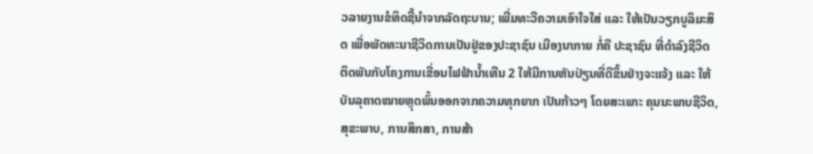ວລາຍງານຂໍທິດຊີ້ນຳຈາກລັດຖະບານ; ເພີ່ມທະວີຄວາມເອົາໃຈໃສ່ ແລະ ໃຫ້ເປັນວຽກບູລິມະສິດ ເພື່ອພັດທະນາຊີວິດການເປັນຢູ່ຂອງປະຊາຊົນ ເມືອງນາກາຍ ກໍ່ຄື ປະຊາຊົນ ທີ່ດຳລົງຊີວິດ ຕິດພັນກັບໂຄງການເຂື່ອນໄຟຟ້ານໍ້າເທີນ 2 ໃຫ້ມີການຫັນປ່ຽນທີ່ດີຂຶ້ນຢ່າງຈະແຈ້ງ ແລະ ໃຫ້ບັນລຸຄາດໝາຍຫຼຸດພົ້ນອອກຈາກຄວາມທຸກຍາກ ເປັນກ້າວໆ ໂດຍສະເພາະ ຄຸນນະພາບຊີວິດ, ສຸຂະພາບ, ການສຶກສາ, ການສ້າ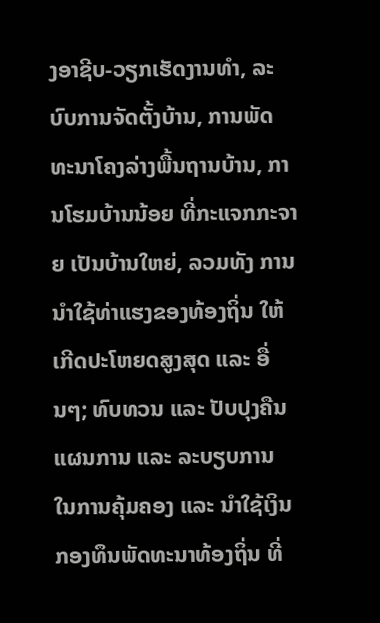ງອາຊີບ-ວຽກເຮັດງານທຳ, ລະບົບການຈັດຕັ້ງບ້ານ, ການພັດທະນາໂຄງລ່າງພື້ນຖານບ້ານ, ການໂຮມບ້ານນ້ອຍ ທີ່ກະແຈກກະຈາຍ ເປັນບ້ານໃຫຍ່, ລວມທັງ ການນຳໃຊ້ທ່າແຮງຂອງທ້ອງຖິ່ນ ໃຫ້ເກີດປະໂຫຍດສູງສຸດ ແລະ ອື່ນໆ; ທົບທວນ ແລະ ປັບປຸງຄືນ ແຜນການ ແລະ ລະບຽບການ ໃນການຄຸ້ມຄອງ ແລະ ນຳໃຊ້ເງິນກອງທຶນພັດທະນາທ້ອງຖິ່ນ ທີ່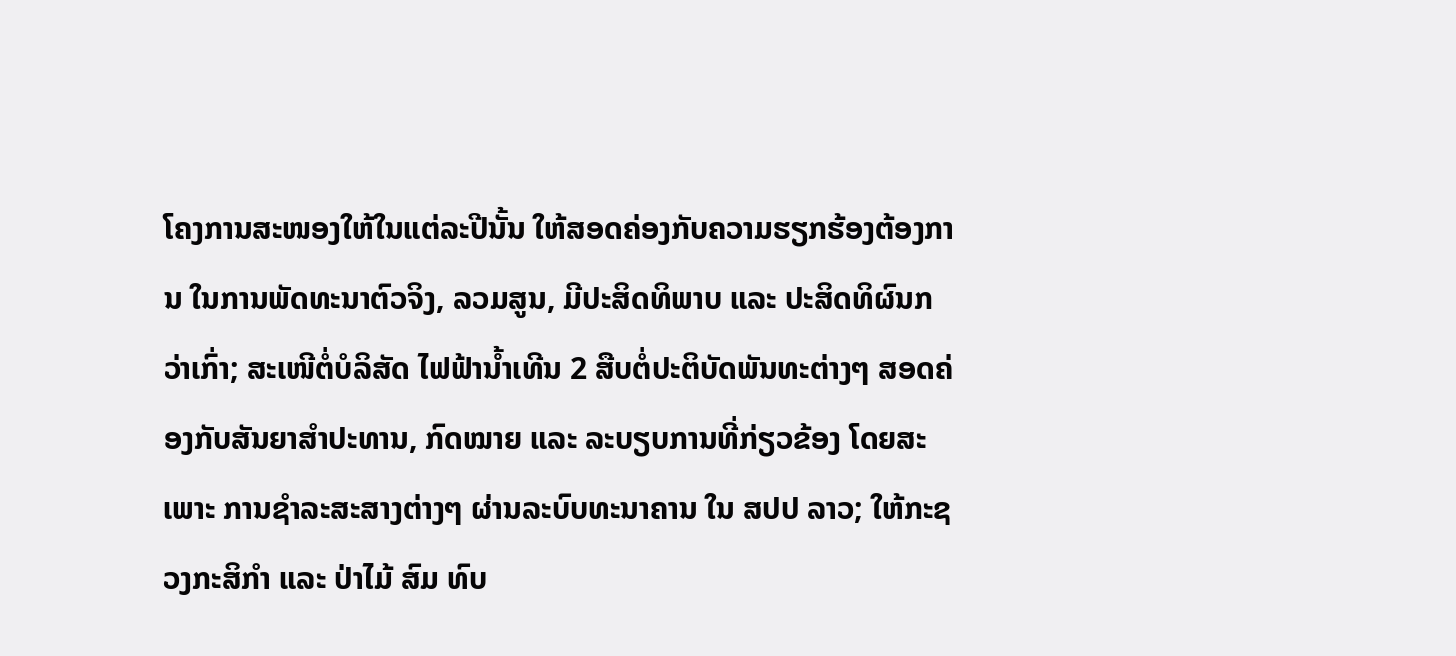ໂຄງການສະໜອງໃຫ້ໃນແຕ່ລະປີນັ້ນ ໃຫ້ສອດຄ່ອງກັບຄວາມຮຽກຮ້ອງຕ້ອງການ ໃນການພັດທະນາຕົວຈິງ, ລວມສູນ, ມີປະສິດທິພາບ ແລະ ປະສິດທິຜົນກວ່າເກົ່າ; ສະເໜີຕໍ່ບໍລິສັດ ໄຟຟ້ານໍ້າເທີນ 2 ສືບຕໍ່ປະຕິບັດພັນທະຕ່າງໆ ສອດຄ່ອງກັບສັນຍາສຳປະທານ, ກົດໝາຍ ແລະ ລະບຽບການທີ່ກ່ຽວຂ້ອງ ໂດຍສະເພາະ ການຊໍາລະສະສາງຕ່າງໆ ຜ່ານລະບົບທະນາຄານ ໃນ ສປປ ລາວ; ໃຫ້ກະຊວງກະສິກຳ ແລະ ປ່າໄມ້ ສົມ ທົບ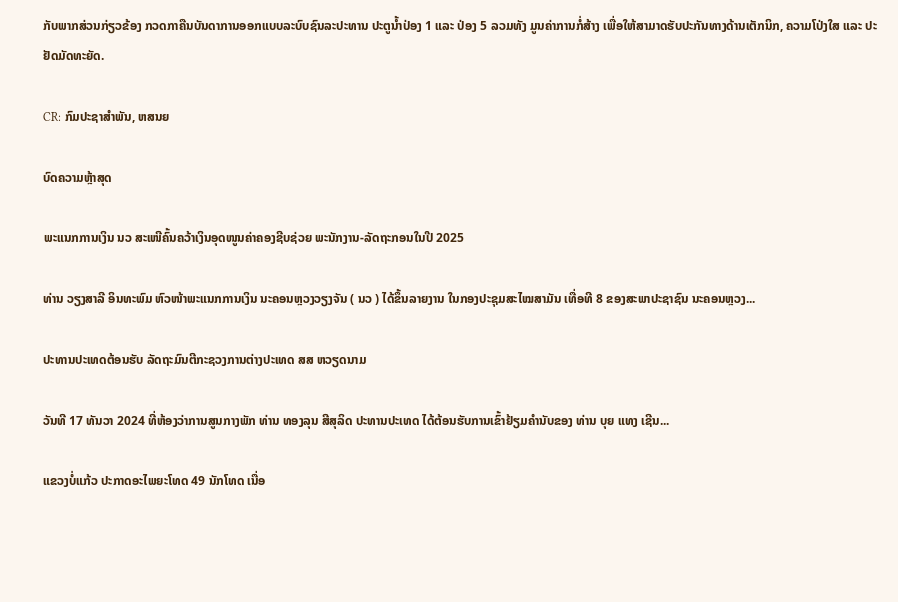ກັບພາກສ່ວນກ່ຽວຂ້ອງ ກວດກາຄືນບັນດາການອອກແບບລະບົບຊົນລະປະທານ ປະຕູນໍ້າປ່ອງ 1 ແລະ ປ່ອງ 5 ລວມທັງ ມູນຄ່າການກໍ່ສ້າງ ເພື່ອໃຫ້ສາມາດຮັບປະກັນທາງດ້ານເຕັກນິກ, ຄວາມໂປ່ງໃສ ແລະ ປະຢັດມັດທະຍັດ.

CR: ກົມປະຊາສຳພັນ, ຫສນຍ

ບົດຄວາມຫຼ້າສຸດ

ພະແນກການເງິນ ນວ ສະເໜີຄົ້ນຄວ້າເງິນອຸດໜູນຄ່າຄອງຊີບຊ່ວຍ ພະນັກງານ-ລັດຖະກອນໃນປີ 2025

ທ່ານ ວຽງສາລີ ອິນທະພົມ ຫົວໜ້າພະແນກການເງິນ ນະຄອນຫຼວງວຽງຈັນ ( ນວ ) ໄດ້ຂຶ້ນລາຍງານ ໃນກອງປະຊຸມສະໄໝສາມັນ ເທື່ອທີ 8 ຂອງສະພາປະຊາຊົນ ນະຄອນຫຼວງ...

ປະທານປະເທດຕ້ອນຮັບ ລັດຖະມົນຕີກະຊວງການຕ່າງປະເທດ ສສ ຫວຽດນາມ

ວັນທີ 17 ທັນວາ 2024 ທີ່ຫ້ອງວ່າການສູນກາງພັກ ທ່ານ ທອງລຸນ ສີສຸລິດ ປະທານປະເທດ ໄດ້ຕ້ອນຮັບການເຂົ້າຢ້ຽມຄຳນັບຂອງ ທ່ານ ບຸຍ ແທງ ເຊີນ...

ແຂວງບໍ່ແກ້ວ ປະກາດອະໄພຍະໂທດ 49 ນັກໂທດ ເນື່ອ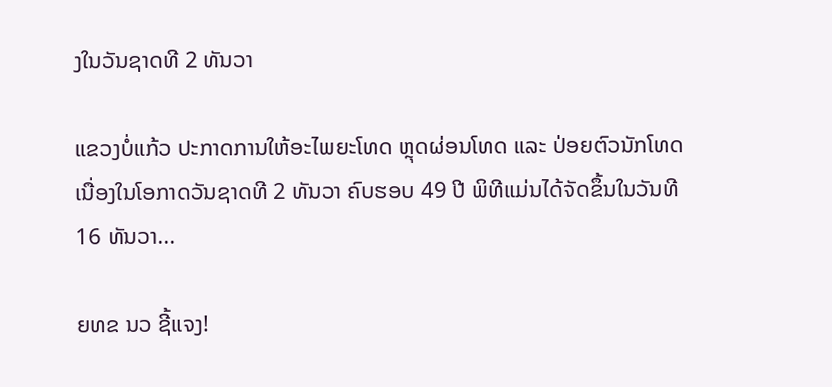ງໃນວັນຊາດທີ 2 ທັນວາ

ແຂວງບໍ່ແກ້ວ ປະກາດການໃຫ້ອະໄພຍະໂທດ ຫຼຸດຜ່ອນໂທດ ແລະ ປ່ອຍຕົວນັກໂທດ ເນື່ອງໃນໂອກາດວັນຊາດທີ 2 ທັນວາ ຄົບຮອບ 49 ປີ ພິທີແມ່ນໄດ້ຈັດຂຶ້ນໃນວັນທີ 16 ທັນວາ...

ຍທຂ ນວ ຊີ້ແຈງ!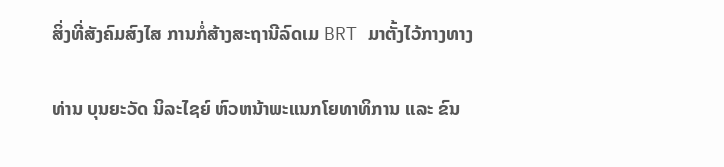ສິ່ງທີ່ສັງຄົມສົງໄສ ການກໍ່ສ້າງສະຖານີລົດເມ BRT ມາຕັ້ງໄວ້ກາງທາງ

ທ່ານ ບຸນຍະວັດ ນິລະໄຊຍ໌ ຫົວຫນ້າພະແນກໂຍທາທິການ ແລະ ຂົນ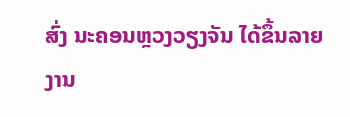ສົ່ງ ນະຄອນຫຼວງວຽງຈັນ ໄດ້ຂຶ້ນລາຍງານ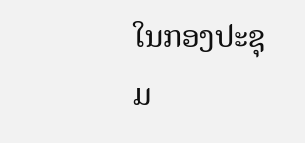ໃນກອງປະຊຸມ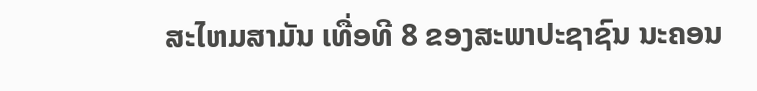ສະໄຫມສາມັນ ເທື່ອທີ 8 ຂອງສະພາປະຊາຊົນ ນະຄອນ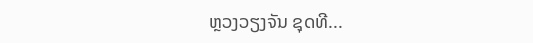ຫຼວງວຽງຈັນ ຊຸດທີ...